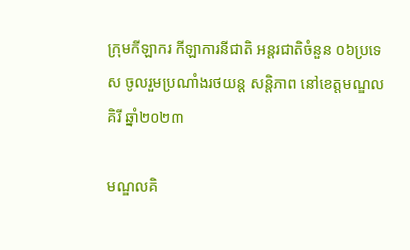ក្រុមកីឡាករ កីឡាការនីជាតិ អន្តរជាតិចំនួន ០៦ប្រទេស ចូលរួមប្រណាំងរថយន្ត សន្តិភាព នៅខេត្តមណ្ឌលគិរី ឆ្នាំ២០២៣

មណ្ឌលគិ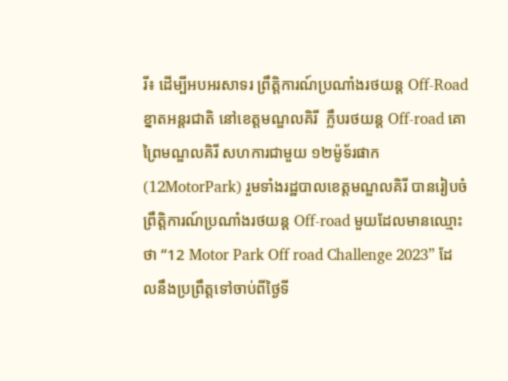រី៖ ដើម្បីអបអរសាទរ ព្រឹត្តិការណ៍ប្រណាំងរថយន្ត Off-Road ខ្នាតអន្តរជាតិ នៅខេត្តមណ្ឌលគិរី  ក្លឹបរថយន្ត Off-road គោព្រៃមណ្ឌលគិរី សហការជាមួយ ១២ម៉ូទ័រផាក (12MotorPark) រួមទាំងរដ្ឋបាលខេត្តមណ្ឌលគិរី បានរៀបចំព្រឹត្តិការណ៍ប្រណាំងរថយន្ត Off-road មួយដែលមានឈ្មោះថា “12 Motor Park Off road Challenge 2023” ដែលនឹងប្រព្រឹត្តទៅចាប់ពីថ្ងៃទី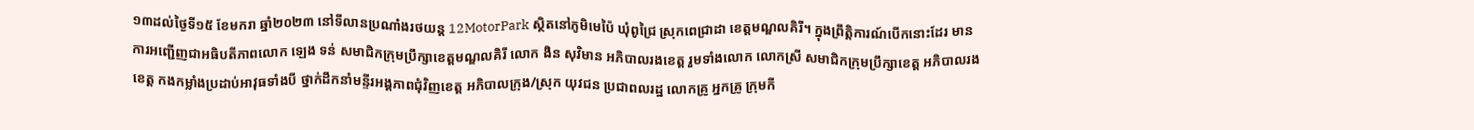១៣ដល់ថ្ងៃទី១៥ ខែមករា ឆ្នាំ២០២៣ នៅទីលានប្រណាំងរថយន្ត 12MotorPark ស្ថិតនៅភូមិមេប៉ៃ ឃុំពូជ្រៃ ស្រុកពេជ្រាដា ខេត្តមណ្ឌលគិរី។ ក្នុងព្រឹត្តិការណ៍បើកនោះដែរ មានការអញ្ជើញជាអធិបតីភាពលោក ឡេង ទន់ សមាជិកក្រុមប្រឹក្សាខេត្តមណ្ឌលគិរី លោក ងិន សុវិមាន អភិបាលរងខេត្ត រួមទាំងលោក លោកស្រី សមាជិកក្រុមប្រឹក្សាខេត្ត អភិបាលរងខេត្ត កងកម្លាំងប្រដាប់អាវុធទាំងបី ថ្នាក់ដឹកនាំមន្ទីរអង្គភាពជុំវិញខេត្ត អភិបាលក្រុង/ស្រុក យុវជន ប្រជាពលរដ្ឋ លោកគ្រូ អ្នកគ្រូ ក្រុមកី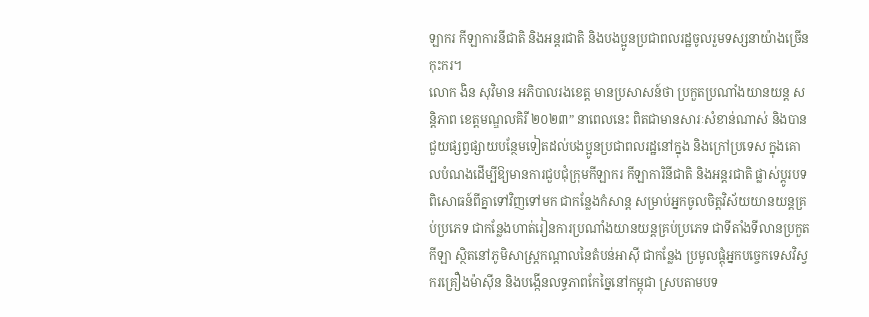ឡាករ កីឡាការនីជាតិ និងអន្តរជាតិ និងបងប្អូនប្រជាពលរដ្ឋចូលរួមទស្សនាយ៉ាងច្រើនកុះករ។
លោក ងិន សុវិមាន អភិបាលរងខេត្ត មានប្រសាសន៍ថា ប្រកួតប្រណាំងយានយន្ត សន្តិភាព ខេត្តមណ្ឌលគិរី ២០២៣” នាពេលនេះ ពិតជាមានសារៈសំខាន់ណាស់ និងបានជួយផ្សព្វផ្សាយបន្ថែមទៀតដល់បងប្អូនប្រជាពលរដ្ឋនៅក្នុង និងក្រៅប្រទេស ក្នុងគោលបំណងដើម្បីឱ្យមានការជួបជុំក្រុមកីឡាករ កីឡាការិនីជាតិ និងអន្តរជាតិ ផ្លាស់ប្ដូរបទពិសោធន៍ពីគ្នាទៅវិញទៅមក ជាកន្លែងកំសាន្ត សម្រាប់អ្នកចូលចិត្តវិស័យយានយន្តគ្រប់ប្រភេទ ជាកន្លែងហាត់រៀនការប្រណាំងយានយន្តគ្រប់ប្រភេទ ជាទីតាំងទីលានប្រកួតកីឡា ស្ថិតនៅភូមិសាស្រ្តកណ្ដាលនៃតំបន់អាស៊ី ជាកន្លែង ប្រមូលផ្តុំអ្នកបច្ចេកទេសវិស្វករគ្រឿងម៉ាស៊ីន និងបង្កើនលទ្ធភាពកែច្នៃនៅកម្ពុជា ស្របតាមបទ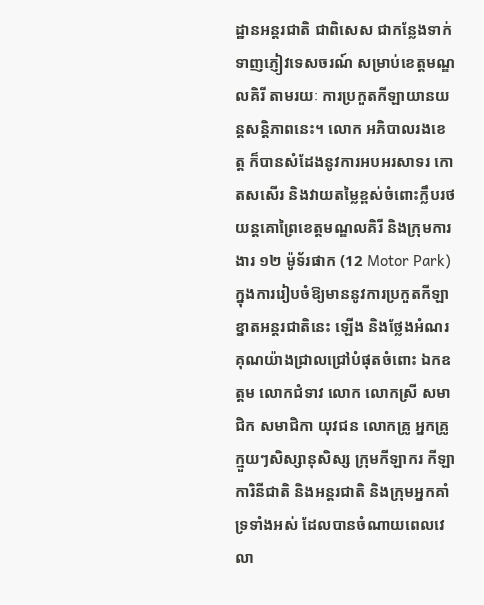ដ្ឋានអន្តរជាតិ ជាពិសេស ជាកន្លែងទាក់ទាញភ្ញៀវទេសចរណ៍ សម្រាប់ខេត្តមណ្ឌលគិរី តាមរយៈ ការប្រកួតកីឡាយានយន្ដសន្តិភាពនេះ។ លោក អភិបាលរងខេត្ត ក៏បានសំដែងនូវការអបអរសាទរ កោតសសើរ និងវាយតម្លៃខ្ពស់ចំពោះក្លឹបរថយន្តគោព្រៃខេត្តមណ្ឌលគិរី និងក្រុមការងារ ១២ ម៉ូទ័រផាក (12 Motor Park) ក្នុងការរៀបចំឱ្យមាននូវការប្រកួតកីឡាខ្នាតអន្តរជាតិនេះ ឡើង និងថ្លែងអំណរគុណយ៉ាងជ្រាលជ្រៅបំផុតចំពោះ ឯកឧត្តម លោកជំទាវ លោក លោកស្រី សមាជិក សមាជិកា យុវជន លោកគ្រូ អ្នកគ្រូ ក្មួយៗសិស្សានុសិស្ស ក្រុមកីឡាករ កីឡាការិនីជាតិ និងអន្តរជាតិ និងក្រុមអ្នកគាំទ្រទាំងអស់ ដែលបានចំណាយពេលវេលា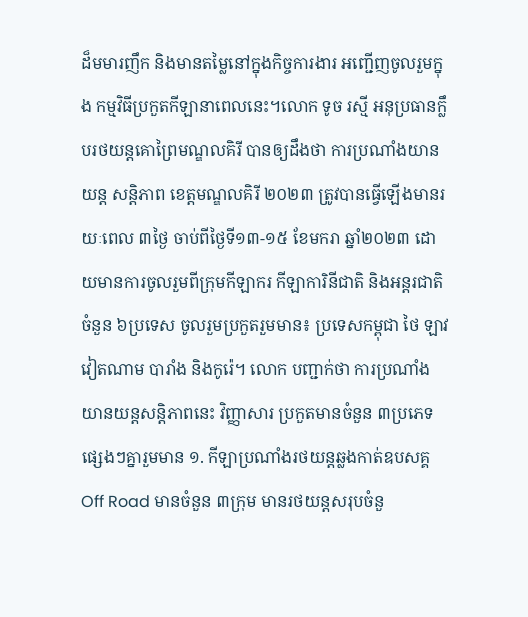ដ៏មមារញឹក និងមានតម្លៃនៅក្នុងកិច្ចការងារ អញ្ជើញចូលរួមក្នុង កម្មវិធីប្រកួតកីឡានាពេលនេះ។លោក ទូច រស្មី អនុប្រធានក្លឹបរថយន្តគោព្រៃមណ្ឌលគិរី បានឲ្យដឹងថា ការប្រណាំងយានយន្ត សន្តិភាព ខេត្តមណ្ឌលគិរី ២០២៣ ត្រូវបានធ្វើឡើងមានរយៈពេល ៣ថ្ងៃ ចាប់ពីថ្ងៃទី១៣-១៥ ខែមករា ឆ្នាំ២០២៣ ដោយមានការចូលរួមពីក្រុមកីឡាករ កីឡាការិនីជាតិ និងអន្តរជាតិចំនួន ៦ប្រទេស ចូលរួមប្រកួតរួមមាន៖ ប្រទេសកម្ពុជា ថៃ ឡាវ វៀតណាម បារាំង និងកូរ៉េ។ លោក បញ្ជាក់ថា ការប្រណាំងយានយន្តសន្តិភាពនេះ វិញ្ញាសារ ប្រកួតមានចំនួន ៣ប្រភេទផ្សេងៗគ្នារួមមាន ១. កីឡាប្រណាំងរថយន្តឆ្លងកាត់ឧបសគ្គ Off Road មានចំនួន ៣ក្រុម មានរថយន្តសរុបចំនួ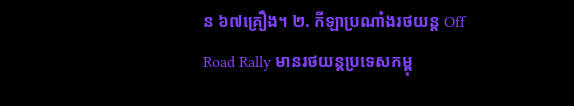ន ៦៧គ្រឿង។ ២. កីឡាប្រណាំងរថយន្ត Off Road Rally មានរថយន្តប្រទេសកម្ពុ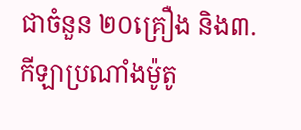ជាចំនួន ២០គ្រឿង និង៣. កីឡាប្រណាំងម៉ូតូ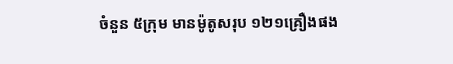ចំនួន ៥ក្រុម មានម៉ូតូសរុប ១២១គ្រឿងផង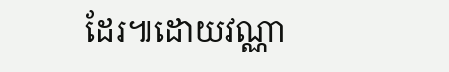ដែរ៕ដោយវណ្ណា